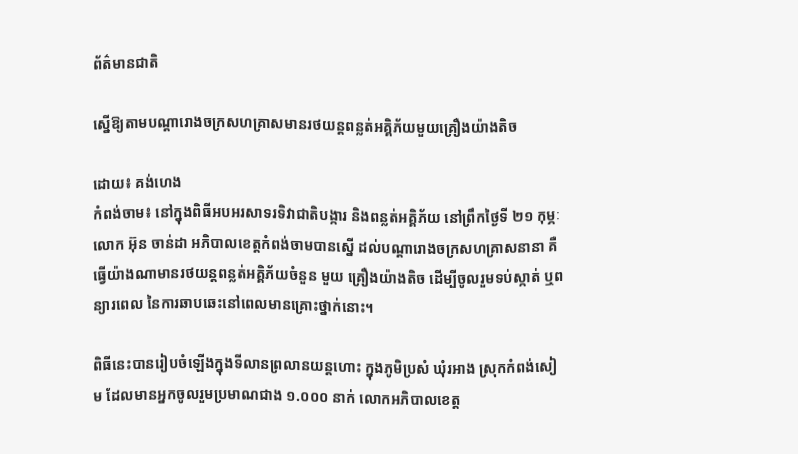ព័ត៌មានជាតិ

ស្នើឱ្យតាមបណ្តារោងចក្រសហគ្រាសមានរថយន្តពន្លត់អគ្គិភ័យមួយគ្រឿងយ៉ាងតិច

ដោយ៖ គង់ហេង
កំពង់ចាម៖ នៅក្នុងពិធីអបអរសាទរទិវាជាតិបង្ការ និងពន្លត់អគ្គិភ័យ នៅព្រឹកថ្ងៃទី ២១ កុម្ភៈ លោក អ៊ុន ចាន់ដា អភិបាលខេត្តកំពង់ចាមបានស្នើ ដល់បណ្តារោងចក្រសហគ្រាសនានា គឺធ្វើយ៉ាងណាមានរថយន្តពន្លត់អគ្គិភ័យចំនួន មួយ គ្រឿងយ៉ាងតិច ដើម្បីចូលរួមទប់ស្កាត់ ឬពន្យារពេល នៃការឆាបឆេះនៅពេលមានគ្រោះថ្នាក់នោះ។

ពិធីនេះបានរៀបចំឡើងក្នុងទីលានព្រលានយន្តហោះ ក្នុងភូមិប្រសំ ឃុំរអាង ស្រុកកំពង់សៀម ដែលមានអ្នកចូលរួមប្រមាណជាង ១.០០០ នាក់ លោកអភិបាលខេត្ត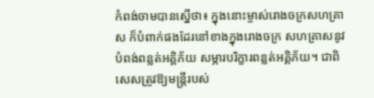កំពង់ចាមបានស្នើថា៖ ក្នុងនោះម្ចាស់រោងចក្រសហគ្រាស ក៏បំពាក់ផងដែរនៅខាងក្នុងរោងចក្រ សហគ្រាសនូវបំពង់ពន្លត់អគ្គិភ័យ សម្ភារបរិក្ខារពន្លត់អគ្គិភ័យ។ ជាពិសេសត្រូវឱ្យមន្រ្តីរបស់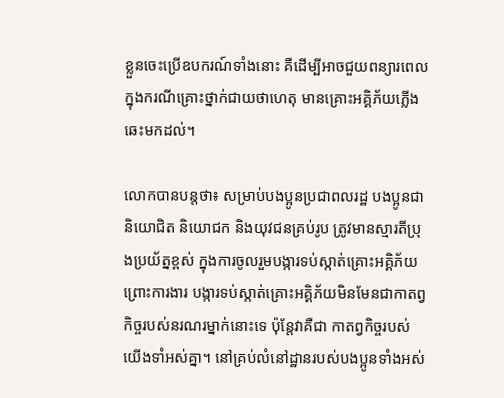ខ្លួនចេះប្រើឧបករណ៍ទាំងនោះ គឺដើម្បីអាចជួយពន្យារពេល ក្នុងករណីគ្រោះថ្នាក់ជាយថាហេតុ មានគ្រោះអគ្គិភ័យភ្លើងឆេះមកដល់។

លោកបានបន្តថា៖ សម្រាប់បងប្អូនប្រជាពលរដ្ឋ បងប្អូនជានិយោជិត និយោជក និងយុវជនគ្រប់រូប ត្រូវមានស្មារតីប្រុងប្រយ័ត្នខ្ពស់ ក្នុងការចូលរួមបង្ការទប់ស្កាត់គ្រោះអគ្គិភ័យ ព្រោះការងារ បង្ការទប់ស្កាត់គ្រោះអគ្គិភ័យមិនមែនជាកាតព្វកិច្ចរបស់នរណរម្នាក់នោះទេ ប៉ុន្តែវាគឺជា កាតព្វកិច្ចរបស់យើងទាំអស់គ្នា។ នៅគ្រប់លំនៅដ្ឋានរបស់បងប្អូនទាំងអស់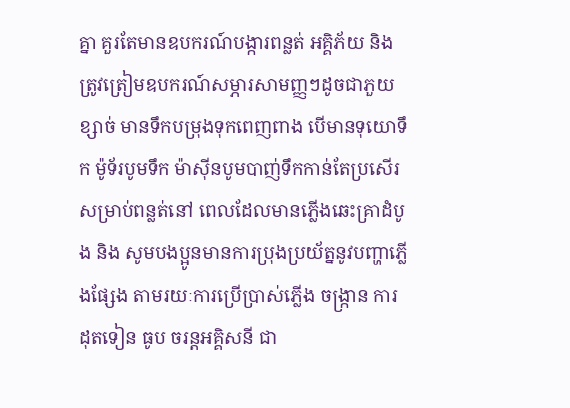គ្នា គួរតែមានឧបករណ៍បង្ការពន្លត់ អគ្គិភ័យ និងត្រូវត្រៀមឧបករណ៍សម្ភារសាមញ្ញៗដូចជាភួយ ខ្សាច់ មានទឹកបម្រុងទុកពេញពាង បើមានទុយោទឹក ម៉ូទ័របូមទឹក ម៉ាស៊ីនបូមបាញ់ទឹកកាន់តែប្រសើរ សម្រាប់ពន្លត់នៅ ពេលដែលមានភ្លើងឆេះគ្រាដំបូង និង សូមបងប្អូនមានការប្រុងប្រយ័ត្ននូវបញ្ហាភ្លើងផ្សែង តាមរយៈការប្រើប្រាស់ភ្លើង ចង្ក្រាន ការដុតទៀន ធូប ចរន្តអគ្គិសនី ជា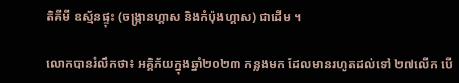តិគីមី ឧស្ម័នផ្ទុះ (ចង្ក្រានហ្គាស និងកំប៉ុងហ្គាស) ជាដើម ។

លោកបានរំលឹកថា៖ អគ្គិភ័យក្នុងឆ្នាំ២០២៣ កន្លងមក ដែលមានរហូតដល់ទៅ ២៧លើក បើ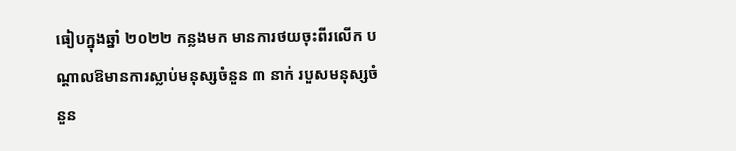ធៀបក្នុងឆ្នាំ ២០២២ កន្លងមក មានការថយចុះពីរលើក បណ្តាលឱមានការស្លាប់មនុស្សចំនួន ៣ នាក់ របួសមនុស្សចំនួន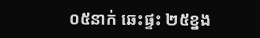០៥នាក់ ឆេះផ្ទះ ២៥ខ្នង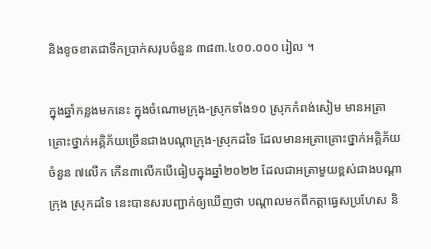និងខូចខាតជាទឹកប្រាក់សរុបចំនួន ៣៨៣.៤០០.០០០ រៀល ។

ក្នុងឆ្នាំកន្លងមកនេះ ក្នុងចំណោមក្រុង-ស្រុកទាំង១០ ស្រុកកំពង់សៀម មានអត្រាគ្រោះថ្នាក់អគ្គិភ័យច្រើនជាងបណ្តាក្រុង-ស្រុកដទៃ ដែលមានអត្រាគ្រោះថ្នាក់អគ្គិភ័យចំនួន ៧លើក កើន៣លើកបើធៀបក្នុងឆ្នាំ២០២២ ដែលជាអត្រាមួយខ្ពស់ជាងបណ្ដាក្រុង ស្រុកដទៃ នេះបានសរបញ្ជាក់ឲ្យឃើញថា បណ្តាលមកពីកត្តាធ្វេសប្រហែស និ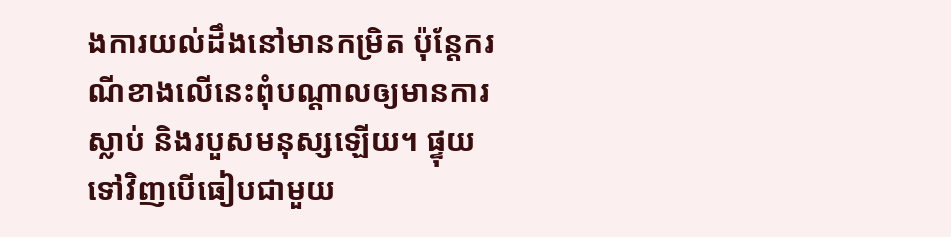ងការយល់ដឹងនៅមានកម្រិត ប៉ុន្តែករណីខាងលើនេះពុំបណ្តាលឲ្យមានការស្លាប់ និងរបួសមនុស្សឡើយ។ ផ្ទុយទៅវិញបើធៀបជាមួយ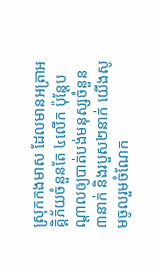ស្រុកកងមាស ដែលមានអត្រាអគ្គិភ័យចំនួនតែ ៤លើក ប៉ុន្តែបណ្ដាលឲ្យបាត់បង់មនុស្សចំនួន៣នាក់ និងរបួស២នាក់ យើងសូមចូលរួមចំណែក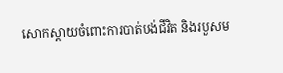សោកស្ដាយចំពោះការបាត់បង់ជីវិត និងរបួសម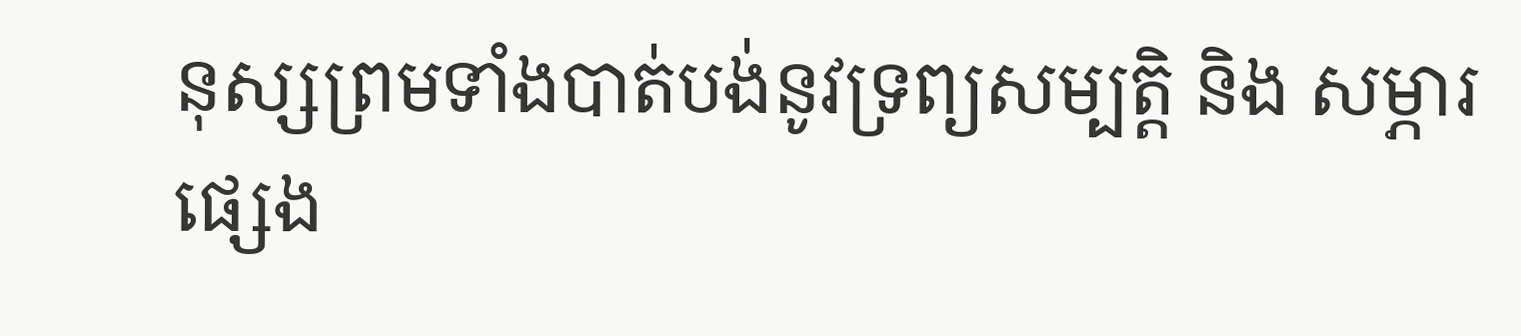នុស្សព្រមទាំងបាត់បង់នូវទ្រព្យសម្បត្តិ និង សម្ភារផ្សេង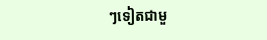ៗទៀតជាមួ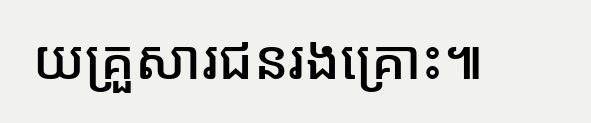យគ្រួសារជនរងគ្រោះ៕